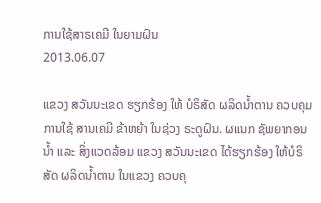ການໃຊ້ສາຣເຄມີ ໃນຍາມຝົນ
2013.06.07

ແຂວງ ສວັນນະເຂດ ຮຽກຮ້ອງ ໃຫ້ ບໍຣິສັດ ຜລິດນ້ຳຕານ ຄວບຄຸມ ການໃຊ້ ສານເຄມີ ຂ້າຫຍ້າ ໃນຊ່ວງ ຣະດູຝົນ. ຜແນກ ຊັພຍາກອນ ນ້ຳ ແລະ ສິ່ງແວດລ້ອມ ແຂວງ ສວັນນະເຂດ ໄດ້ຮຽກຮ້ອງ ໃຫ້ບໍຣິສັດ ຜລິດນ້ຳຕານ ໃນແຂວງ ຄວບຄຸ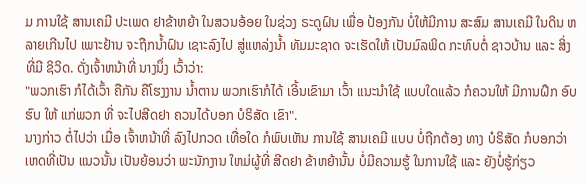ມ ການໃຊ້ ສານເຄມີ ປະເພດ ຢາຂ້າຫຍ້າ ໃນສວນອ້ອຍ ໃນຊ່ວງ ຣະດູຝົນ ເພື່ອ ປ້ອງກັນ ບໍ່ໃຫ້ມີການ ສະສົມ ສານເຄມີ ໃນດິນ ຫລາຍເກີນໄປ ເພາະຢ້ານ ຈະຖືກນ້ຳຝົນ ເຊາະລົງໄປ ສູ່ແຫລ່ງນ້ຳ ທັມມະຊາດ ຈະເຮັດໃຫ້ ເປັນມົລພິດ ກະທົບຕໍ່ ຊາວບ້ານ ແລະ ສິ່ງທີ່ມີ ຊິວິດ. ດັ່ງເຈົ້າຫນ້າທີ່ ນາງນຶ່ງ ເວົ້າວ່າ:
"ພວກເຮົາ ກໍໄດ້ເວົ້າ ຄືກັນ ຄືໂຮງງານ ນ້ຳຕານ ພວກເຮົາກໍໄດ້ ເອີ້ນເຂົາມາ ເວົ້າ ແນະນຳໃຊ້ ແບບໃດແລ້ວ ກໍຄວນໃຫ້ ມີການຝຶກ ອົບຮົບ ໃຫ້ ແກ່ພວກ ທີ່ ຈະໄປສີດຢາ ຄວນໄດ້ບອກ ບໍຣິສັດ ເຂົາ".
ນາງກ່າວ ຕໍ່ໄປວ່າ ເມື່ອ ເຈົ້າຫນ້າທີ່ ລົງໄປກວດ ເທື່ອໃດ ກໍພົບເຫັນ ການໃຊ້ ສານເຄມີ ແບບ ບໍ່ຖືກຕ້ອງ ທາງ ບໍຣິສັດ ກໍບອກວ່າ ເຫດທີ່ເປັນ ແນວນັ້ນ ເປັນຍ້ອນວ່າ ພະນັກງານ ໃຫມ່ຜູ້ທີ່ ສີດຢາ ຂ້າຫຍ້ານັ້ນ ບໍ່ມີຄວາມຮູ້ ໃນການໃຊ້ ແລະ ຍັງບໍ່ຮູ້ກ່ຽວ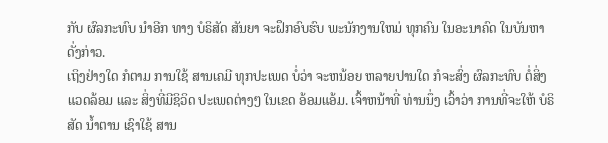ກັບ ຜົລກະທົບ ນຳອີກ ທາງ ບໍຣິສັດ ສັນຍາ ຈະຝຶກອົບຮົບ ພະນັກງານໃຫມ່ ທຸກຄົນ ໃນອະນາຄົດ ໃນບັນຫາ ດັ່ງກ່າວ.
ເຖິງຢ່າງໃດ ກໍຕາມ ການໃຊ້ ສານເຄມີ ທຸກປະເພດ ບໍ່ວ່າ ຈະຫນ້ອຍ ຫລາຍປານໃດ ກໍຈະສົ່ງ ຜົລກະທົບ ຕໍ່ສິ່ງແວດລ້ອມ ແລະ ສິ່ງທີ່ມີຊິວິດ ປະເພດຕ່າງໆ ໃນເຂດ ອ້ອມແອ້ມ. ເຈົ້າຫນ້າທີ່ ທ່ານນຶ່ງ ເວົ້າວ່າ ການທີ່ຈະໃຫ້ ບໍຣິສັດ ນ້ຳຕານ ເຊົາໃຊ້ ສານ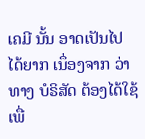ເຄມີ ນັ້ນ ອາດເປັນໄປ ໄດ້ຍາກ ເນຶ່ອງຈາກ ວ່າ ທາງ ບໍຣິສັດ ຕ້ອງໄດ້ໃຊ້ ເພື່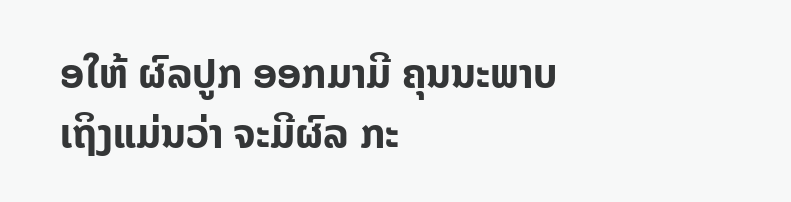ອໃຫ້ ຜົລປູກ ອອກມາມີ ຄຸນນະພາບ ເຖິງແມ່ນວ່າ ຈະມີຜົລ ກະ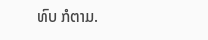ທົບ ກໍຕາມ.